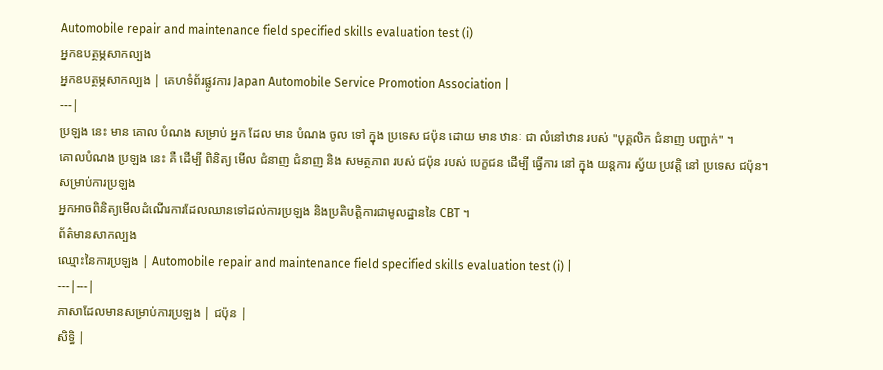Automobile repair and maintenance field specified skills evaluation test (i)
អ្នកឧបត្ថម្ភសាកល្បង
អ្នកឧបត្ថម្ភសាកល្បង | គេហទំព័រផ្លូវការ Japan Automobile Service Promotion Association |
---|
ប្រឡង នេះ មាន គោល បំណង សម្រាប់ អ្នក ដែល មាន បំណង ចូល ទៅ ក្នុង ប្រទេស ជប៉ុន ដោយ មាន ឋានៈ ជា លំនៅឋាន របស់ "បុគ្គលិក ជំនាញ បញ្ជាក់" ។
គោលបំណង ប្រឡង នេះ គឺ ដើម្បី ពិនិត្យ មើល ជំនាញ ជំនាញ និង សមត្ថភាព របស់ ជប៉ុន របស់ បេក្ខជន ដើម្បី ធ្វើការ នៅ ក្នុង យន្តការ ស្វ័យ ប្រវត្តិ នៅ ប្រទេស ជប៉ុន។
សម្រាប់ការប្រឡង
អ្នកអាចពិនិត្យមើលដំណើរការដែលឈានទៅដល់ការប្រឡង និងប្រតិបត្តិការជាមូលដ្ឋាននៃ CBT ។
ព័ត៌មានសាកល្បង
ឈ្មោះនៃការប្រឡង | Automobile repair and maintenance field specified skills evaluation test (i) |
---|---|
ភាសាដែលមានសម្រាប់ការប្រឡង | ជប៉ុន |
សិទ្ធិ |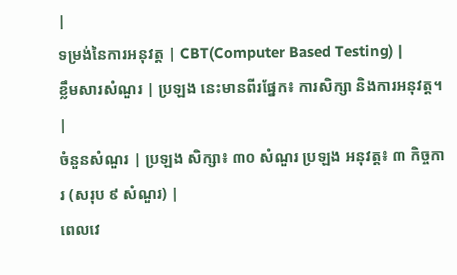|
ទម្រង់នៃការអនុវត្ត | CBT(Computer Based Testing) |
ខ្លឹមសារសំណួរ | ប្រឡង នេះមានពីរផ្នែក៖ ការសិក្សា និងការអនុវត្ត។ |
ចំនួនសំណួរ | ប្រឡង សិក្សា៖ ៣០ សំណួរ ប្រឡង អនុវត្ត៖ ៣ កិច្ចការ (សរុប ៩ សំណួរ) |
ពេលវេ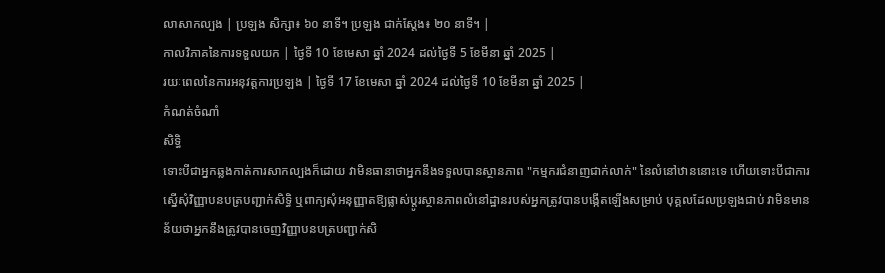លាសាកល្បង | ប្រឡង សិក្សា៖ ៦០ នាទី។ ប្រឡង ជាក់ស្តែង៖ ២០ នាទី។ |
កាលវិភាគនៃការទទួលយក | ថ្ងៃទី 10 ខែមេសា ឆ្នាំ 2024 ដល់ថ្ងៃទី 5 ខែមីនា ឆ្នាំ 2025 |
រយៈពេលនៃការអនុវត្តការប្រឡង | ថ្ងៃទី 17 ខែមេសា ឆ្នាំ 2024 ដល់ថ្ងៃទី 10 ខែមីនា ឆ្នាំ 2025 |
កំណត់ចំណាំ
សិទ្ធិ
ទោះបីជាអ្នកឆ្លងកាត់ការសាកល្បងក៏ដោយ វាមិនធានាថាអ្នកនឹងទទួលបានស្ថានភាព "កម្មករជំនាញជាក់លាក់" នៃលំនៅឋាននោះទេ ហើយទោះបីជាការស្នើសុំវិញ្ញាបនបត្របញ្ជាក់សិទ្ធិ ឬពាក្យសុំអនុញ្ញាតឱ្យផ្លាស់ប្តូរស្ថានភាពលំនៅដ្ឋានរបស់អ្នកត្រូវបានបង្កើតឡើងសម្រាប់ បុគ្គលដែលប្រឡងជាប់ វាមិនមានន័យថាអ្នកនឹងត្រូវបានចេញវិញ្ញាបនបត្របញ្ជាក់សិ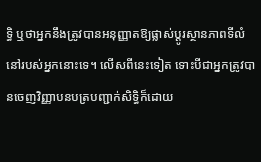ទ្ធិ ឬថាអ្នកនឹងត្រូវបានអនុញ្ញាតឱ្យផ្លាស់ប្តូរស្ថានភាពទីលំនៅរបស់អ្នកនោះទេ។ លើសពីនេះទៀត ទោះបីជាអ្នកត្រូវបានចេញវិញ្ញាបនបត្របញ្ជាក់សិទ្ធិក៏ដោយ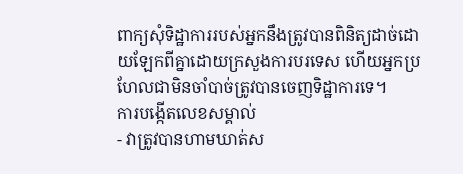ពាក្យសុំទិដ្ឋាការរបស់អ្នកនឹងត្រូវបានពិនិត្យដាច់ដោយឡែកពីគ្នាដោយក្រសួងការបរទេស ហើយអ្នកប្រហែលជាមិនចាំបាច់ត្រូវបានចេញទិដ្ឋាការទេ។
ការបង្កើតលេខសម្គាល់
- វាត្រូវបានហាមឃាត់ស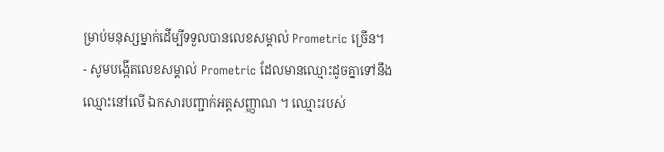ម្រាប់មនុស្សម្នាក់ដើម្បីទទួលបានលេខសម្គាល់ Prometric ច្រើន។
- សូមបង្កើតលេខសម្គាល់ Prometric ដែលមានឈ្មោះដូចគ្នាទៅនឹងឈ្មោះនៅលើ ឯកសារបញ្ជាក់អត្តសញ្ញាណ ។ ឈ្មោះរបស់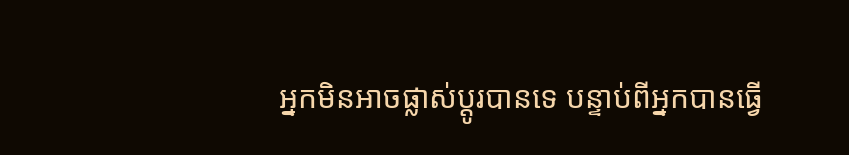អ្នកមិនអាចផ្លាស់ប្តូរបានទេ បន្ទាប់ពីអ្នកបានធ្វើ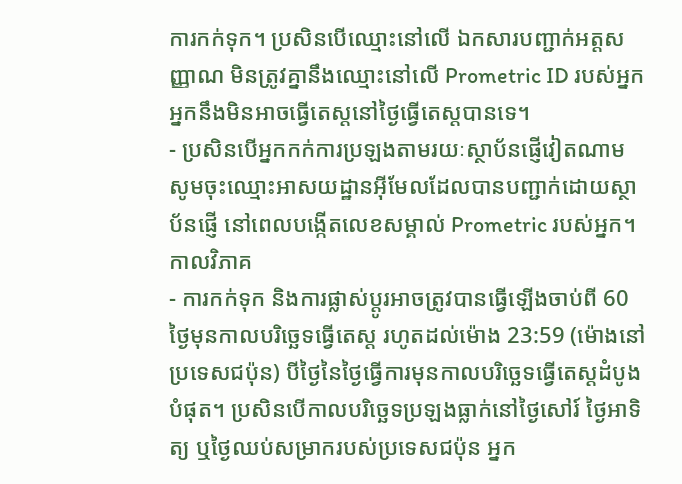ការកក់ទុក។ ប្រសិនបើឈ្មោះនៅលើ ឯកសារបញ្ជាក់អត្តសញ្ញាណ មិនត្រូវគ្នានឹងឈ្មោះនៅលើ Prometric ID របស់អ្នក អ្នកនឹងមិនអាចធ្វើតេស្តនៅថ្ងៃធ្វើតេស្តបានទេ។
- ប្រសិនបើអ្នកកក់ការប្រឡងតាមរយៈស្ថាប័នផ្ញើវៀតណាម សូមចុះឈ្មោះអាសយដ្ឋានអ៊ីមែលដែលបានបញ្ជាក់ដោយស្ថាប័នផ្ញើ នៅពេលបង្កើតលេខសម្គាល់ Prometric របស់អ្នក។
កាលវិភាគ
- ការកក់ទុក និងការផ្លាស់ប្តូរអាចត្រូវបានធ្វើឡើងចាប់ពី 60 ថ្ងៃមុនកាលបរិច្ឆេទធ្វើតេស្ត រហូតដល់ម៉ោង 23:59 (ម៉ោងនៅប្រទេសជប៉ុន) បីថ្ងៃនៃថ្ងៃធ្វើការមុនកាលបរិច្ឆេទធ្វើតេស្តដំបូងបំផុត។ ប្រសិនបើកាលបរិច្ឆេទប្រឡងធ្លាក់នៅថ្ងៃសៅរ៍ ថ្ងៃអាទិត្យ ឬថ្ងៃឈប់សម្រាករបស់ប្រទេសជប៉ុន អ្នក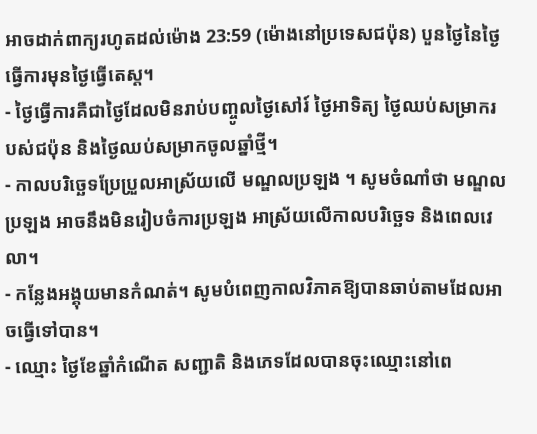អាចដាក់ពាក្យរហូតដល់ម៉ោង 23:59 (ម៉ោងនៅប្រទេសជប៉ុន) បួនថ្ងៃនៃថ្ងៃធ្វើការមុនថ្ងៃធ្វើតេស្ត។
- ថ្ងៃធ្វើការគឺជាថ្ងៃដែលមិនរាប់បញ្ចូលថ្ងៃសៅរ៍ ថ្ងៃអាទិត្យ ថ្ងៃឈប់សម្រាករបស់ជប៉ុន និងថ្ងៃឈប់សម្រាកចូលឆ្នាំថ្មី។
- កាលបរិច្ឆេទប្រែប្រួលអាស្រ័យលើ មណ្ឌលប្រឡង ។ សូមចំណាំថា មណ្ឌលប្រឡង អាចនឹងមិនរៀបចំការប្រឡង អាស្រ័យលើកាលបរិច្ឆេទ និងពេលវេលា។
- កន្លែងអង្គុយមានកំណត់។ សូមបំពេញកាលវិភាគឱ្យបានឆាប់តាមដែលអាចធ្វើទៅបាន។
- ឈ្មោះ ថ្ងៃខែឆ្នាំកំណើត សញ្ជាតិ និងភេទដែលបានចុះឈ្មោះនៅពេ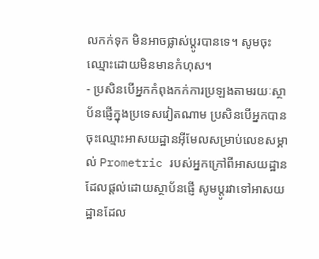លកក់ទុក មិនអាចផ្លាស់ប្តូរបានទេ។ សូមចុះឈ្មោះដោយមិនមានកំហុស។
- ប្រសិនបើអ្នកកំពុងកក់ការប្រឡងតាមរយៈស្ថាប័នផ្ញើក្នុងប្រទេសវៀតណាម ប្រសិនបើអ្នកបានចុះឈ្មោះអាសយដ្ឋានអ៊ីមែលសម្រាប់លេខសម្គាល់ Prometric របស់អ្នកក្រៅពីអាសយដ្ឋានដែលផ្តល់ដោយស្ថាប័នផ្ញើ សូមប្តូរវាទៅអាសយដ្ឋានដែល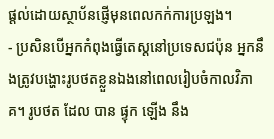ផ្តល់ដោយស្ថាប័នផ្ញើមុនពេលកក់ការប្រឡង។
- ប្រសិនបើអ្នកកំពុងធ្វើតេស្តនៅប្រទេសជប៉ុន អ្នកនឹងត្រូវបង្ហោះរូបថតខ្លួនឯងនៅពេលរៀបចំកាលវិភាគ។ រូបថត ដែល បាន ផ្ទុក ឡើង នឹង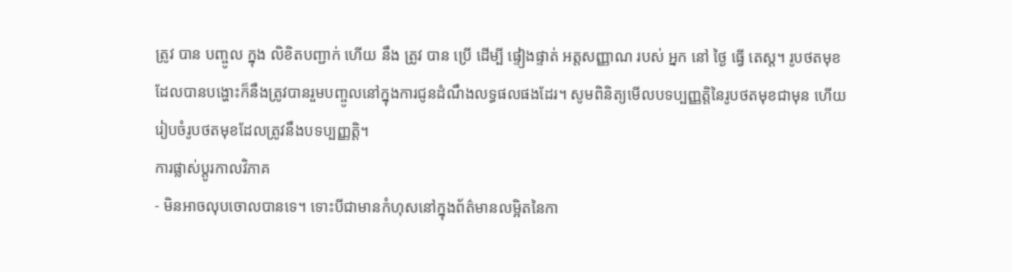ត្រូវ បាន បញ្ចូល ក្នុង លិខិតបញ្ជាក់ ហើយ នឹង ត្រូវ បាន ប្រើ ដើម្បី ផ្ទៀងផ្ទាត់ អត្តសញ្ញាណ របស់ អ្នក នៅ ថ្ងៃ ធ្វើ តេស្ត។ រូបថតមុខដែលបានបង្ហោះក៏នឹងត្រូវបានរួមបញ្ចូលនៅក្នុងការជូនដំណឹងលទ្ធផលផងដែរ។ សូមពិនិត្យមើលបទប្បញ្ញត្តិនៃរូបថតមុខជាមុន ហើយរៀបចំរូបថតមុខដែលត្រូវនឹងបទប្បញ្ញត្តិ។
ការផ្លាស់ប្តូរកាលវិភាគ
- មិនអាចលុបចោលបានទេ។ ទោះបីជាមានកំហុសនៅក្នុងព័ត៌មានលម្អិតនៃកា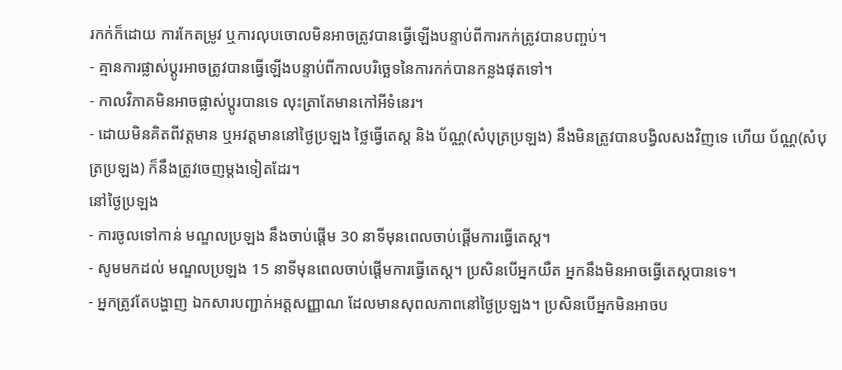រកក់ក៏ដោយ ការកែតម្រូវ ឬការលុបចោលមិនអាចត្រូវបានធ្វើឡើងបន្ទាប់ពីការកក់ត្រូវបានបញ្ចប់។
- គ្មានការផ្លាស់ប្តូរអាចត្រូវបានធ្វើឡើងបន្ទាប់ពីកាលបរិច្ឆេទនៃការកក់បានកន្លងផុតទៅ។
- កាលវិភាគមិនអាចផ្លាស់ប្តូរបានទេ លុះត្រាតែមានកៅអីទំនេរ។
- ដោយមិនគិតពីវត្តមាន ឬអវត្តមាននៅថ្ងៃប្រឡង ថ្លៃធ្វើតេស្ត និង ប័ណ្ណ(សំបុត្រប្រឡង) នឹងមិនត្រូវបានបង្វិលសងវិញទេ ហើយ ប័ណ្ណ(សំបុត្រប្រឡង) ក៏នឹងត្រូវចេញម្តងទៀតដែរ។
នៅថ្ងៃប្រឡង
- ការចូលទៅកាន់ មណ្ឌលប្រឡង នឹងចាប់ផ្តើម 30 នាទីមុនពេលចាប់ផ្តើមការធ្វើតេស្ត។
- សូមមកដល់ មណ្ឌលប្រឡង 15 នាទីមុនពេលចាប់ផ្តើមការធ្វើតេស្ត។ ប្រសិនបើអ្នកយឺត អ្នកនឹងមិនអាចធ្វើតេស្តបានទេ។
- អ្នកត្រូវតែបង្ហាញ ឯកសារបញ្ជាក់អត្តសញ្ញាណ ដែលមានសុពលភាពនៅថ្ងៃប្រឡង។ ប្រសិនបើអ្នកមិនអាចប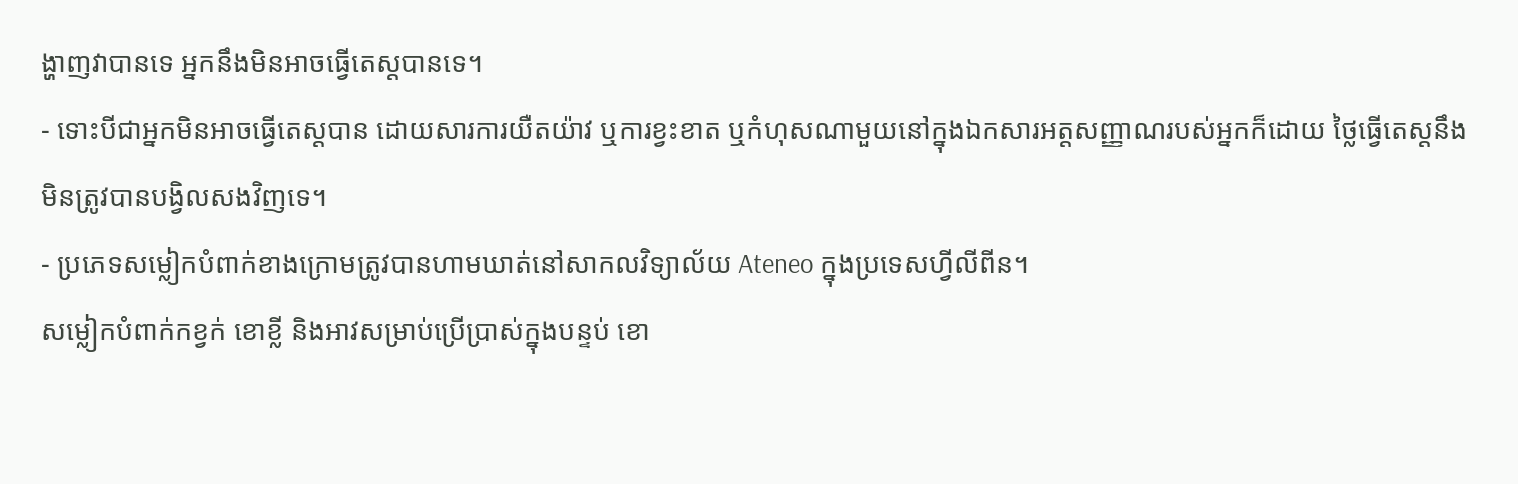ង្ហាញវាបានទេ អ្នកនឹងមិនអាចធ្វើតេស្តបានទេ។
- ទោះបីជាអ្នកមិនអាចធ្វើតេស្តបាន ដោយសារការយឺតយ៉ាវ ឬការខ្វះខាត ឬកំហុសណាមួយនៅក្នុងឯកសារអត្តសញ្ញាណរបស់អ្នកក៏ដោយ ថ្លៃធ្វើតេស្តនឹងមិនត្រូវបានបង្វិលសងវិញទេ។
- ប្រភេទសម្លៀកបំពាក់ខាងក្រោមត្រូវបានហាមឃាត់នៅសាកលវិទ្យាល័យ Ateneo ក្នុងប្រទេសហ្វីលីពីន។
សម្លៀកបំពាក់កខ្វក់ ខោខ្លី និងអាវសម្រាប់ប្រើប្រាស់ក្នុងបន្ទប់ ខោ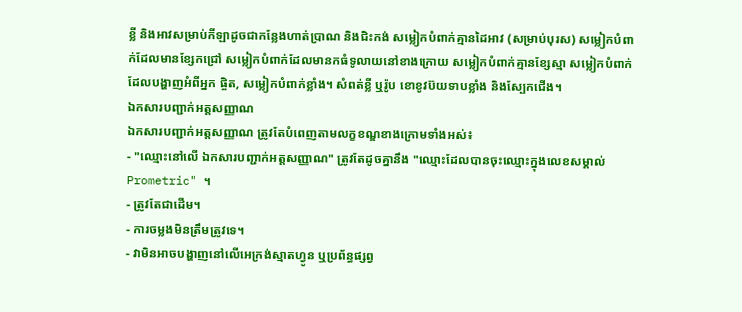ខ្លី និងអាវសម្រាប់កីឡាដូចជាកន្លែងហាត់ប្រាណ និងជិះកង់ សម្លៀកបំពាក់គ្មានដៃអាវ (សម្រាប់បុរស) សម្លៀកបំពាក់ដែលមានខ្សែកជ្រៅ សម្លៀកបំពាក់ដែលមានកធំទូលាយនៅខាងក្រោយ សម្លៀកបំពាក់គ្មានខ្សែស្មា សម្លៀកបំពាក់ដែលបង្ហាញអំពីអ្នក ផ្ចិត, សម្លៀកបំពាក់ខ្លាំង។ សំពត់ខ្លី ឬរ៉ូប ខោខូវប៊យទាបខ្លាំង និងស្បែកជើង។
ឯកសារបញ្ជាក់អត្តសញ្ញាណ
ឯកសារបញ្ជាក់អត្តសញ្ញាណ ត្រូវតែបំពេញតាមលក្ខខណ្ឌខាងក្រោមទាំងអស់៖
- "ឈ្មោះនៅលើ ឯកសារបញ្ជាក់អត្តសញ្ញាណ" ត្រូវតែដូចគ្នានឹង "ឈ្មោះដែលបានចុះឈ្មោះក្នុងលេខសម្គាល់ Prometric" ។
- ត្រូវតែជាដើម។
- ការចម្លងមិនត្រឹមត្រូវទេ។
- វាមិនអាចបង្ហាញនៅលើអេក្រង់ស្មាតហ្វូន ឬប្រព័ន្ធផ្សព្វ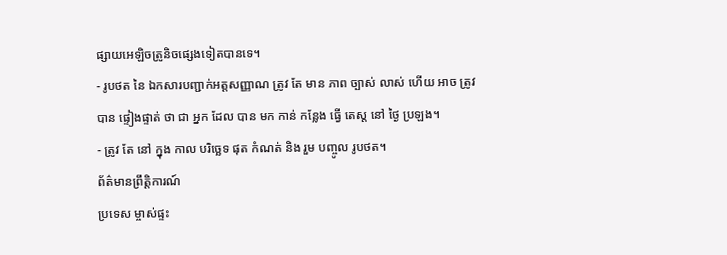ផ្សាយអេឡិចត្រូនិចផ្សេងទៀតបានទេ។
- រូបថត នៃ ឯកសារបញ្ជាក់អត្តសញ្ញាណ ត្រូវ តែ មាន ភាព ច្បាស់ លាស់ ហើយ អាច ត្រូវ បាន ផ្ទៀងផ្ទាត់ ថា ជា អ្នក ដែល បាន មក កាន់ កន្លែង ធ្វើ តេស្ត នៅ ថ្ងៃ ប្រឡង។
- ត្រូវ តែ នៅ ក្នុង កាល បរិច្ឆេទ ផុត កំណត់ និង រួម បញ្ចូល រូបថត។
ព័ត៌មានព្រឹត្តិការណ៍
ប្រទេស ម្ចាស់ផ្ទះ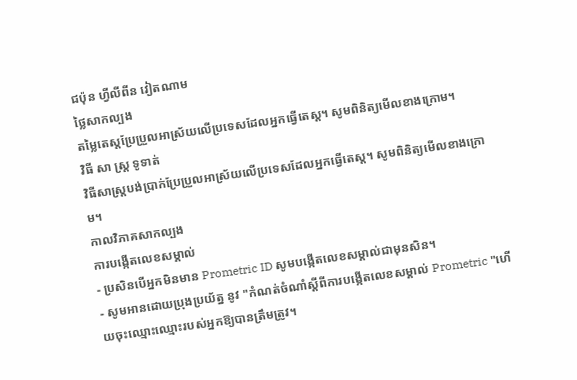ជប៉ុន ហ្វីលីពីន វៀតណាម
ថ្លៃសាកល្បង
តម្លៃតេស្តប្រែប្រួលអាស្រ័យលើប្រទេសដែលអ្នកធ្វើតេស្ត។ សូមពិនិត្យមើលខាងក្រោម។
វិធី សា ស្រ្ត ទូទាត់
វិធីសាស្ត្របង់ប្រាក់ប្រែប្រួលអាស្រ័យលើប្រទេសដែលអ្នកធ្វើតេស្ត។ សូមពិនិត្យមើលខាងក្រោម។
កាលវិភាគសាកល្បង
ការបង្កើតលេខសម្គាល់
- ប្រសិនបើអ្នកមិនមាន Prometric ID សូមបង្កើតលេខសម្គាល់ជាមុនសិន។
- សូមអានដោយប្រុងប្រយ័ត្ន នូវ "កំណត់ចំណាំស្តីពីការបង្កើតលេខសម្គាល់ Prometric "ហើយចុះឈ្មោះឈ្មោះរបស់អ្នកឱ្យបានត្រឹមត្រូវ។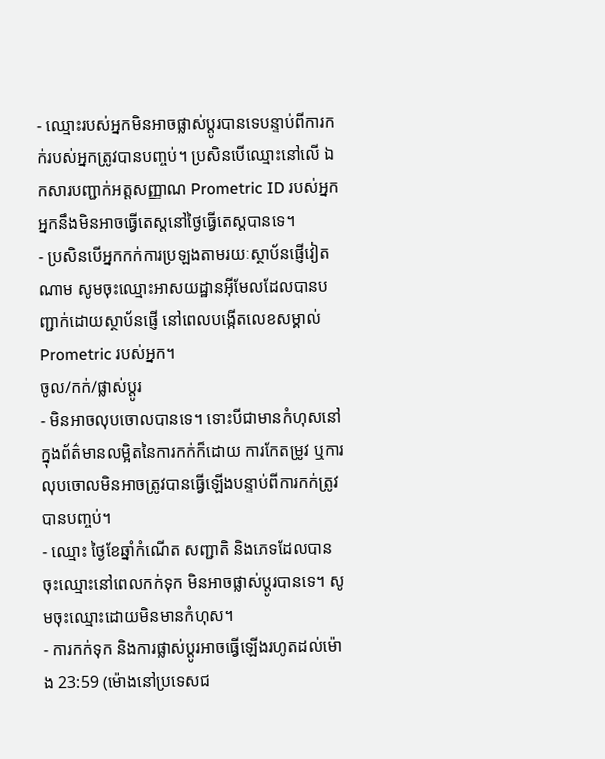- ឈ្មោះរបស់អ្នកមិនអាចផ្លាស់ប្តូរបានទេបន្ទាប់ពីការកក់របស់អ្នកត្រូវបានបញ្ចប់។ ប្រសិនបើឈ្មោះនៅលើ ឯកសារបញ្ជាក់អត្តសញ្ញាណ Prometric ID របស់អ្នក អ្នកនឹងមិនអាចធ្វើតេស្តនៅថ្ងៃធ្វើតេស្តបានទេ។
- ប្រសិនបើអ្នកកក់ការប្រឡងតាមរយៈស្ថាប័នផ្ញើវៀតណាម សូមចុះឈ្មោះអាសយដ្ឋានអ៊ីមែលដែលបានបញ្ជាក់ដោយស្ថាប័នផ្ញើ នៅពេលបង្កើតលេខសម្គាល់ Prometric របស់អ្នក។
ចូល/កក់/ផ្លាស់ប្តូរ
- មិនអាចលុបចោលបានទេ។ ទោះបីជាមានកំហុសនៅក្នុងព័ត៌មានលម្អិតនៃការកក់ក៏ដោយ ការកែតម្រូវ ឬការលុបចោលមិនអាចត្រូវបានធ្វើឡើងបន្ទាប់ពីការកក់ត្រូវបានបញ្ចប់។
- ឈ្មោះ ថ្ងៃខែឆ្នាំកំណើត សញ្ជាតិ និងភេទដែលបានចុះឈ្មោះនៅពេលកក់ទុក មិនអាចផ្លាស់ប្តូរបានទេ។ សូមចុះឈ្មោះដោយមិនមានកំហុស។
- ការកក់ទុក និងការផ្លាស់ប្តូរអាចធ្វើឡើងរហូតដល់ម៉ោង 23:59 (ម៉ោងនៅប្រទេសជ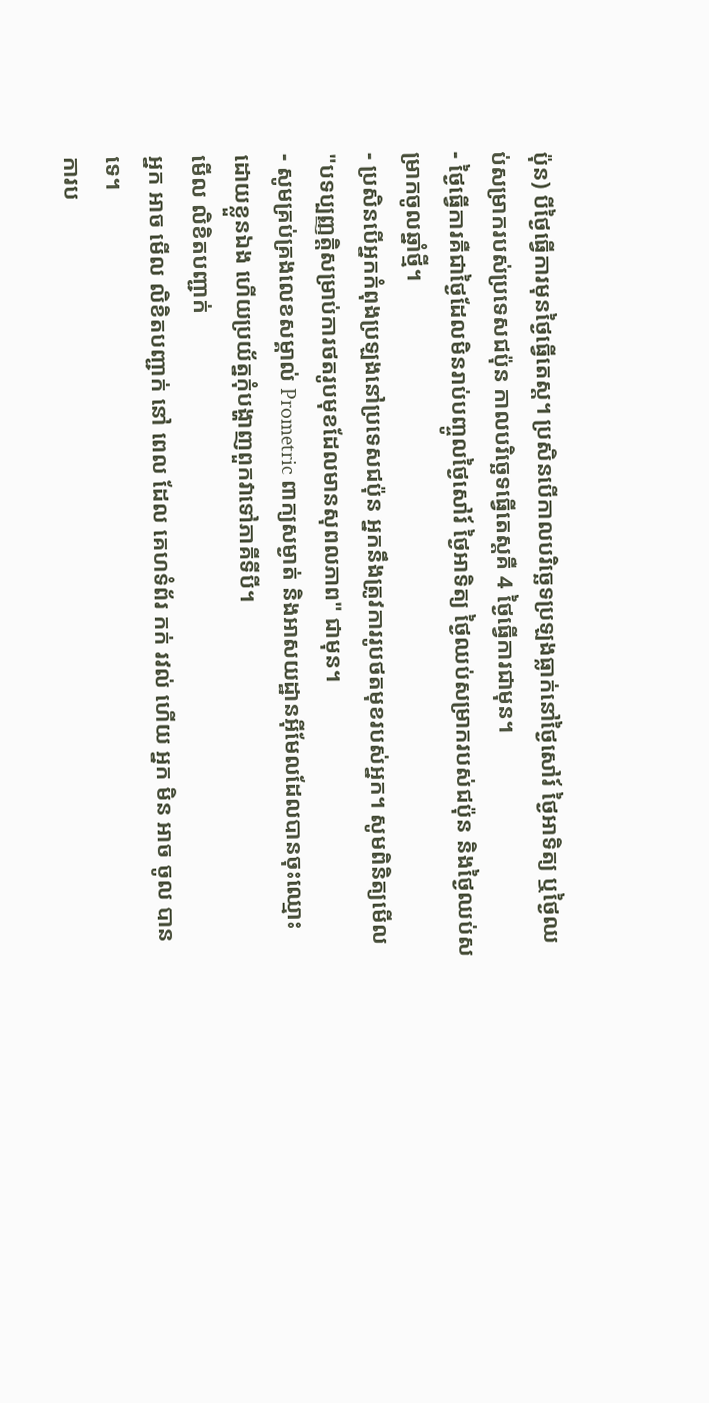ប៉ុន) បីថ្ងៃធ្វើការមុនថ្ងៃធ្វើតេស្ត។ ប្រសិនបើកាលបរិច្ឆេទប្រឡងធ្លាក់នៅថ្ងៃសៅរ៍ ថ្ងៃអាទិត្យ ឬថ្ងៃឈប់សម្រាករបស់ប្រទេសជប៉ុន កាលបរិច្ឆេទធ្វើតេស្តគឺ 4 ថ្ងៃធ្វើការជាមុន។
- ថ្ងៃធ្វើការគឺជាថ្ងៃដែលមិនរាប់បញ្ចូលថ្ងៃសៅរ៍ ថ្ងៃអាទិត្យ ថ្ងៃឈប់សម្រាករបស់ជប៉ុន និងថ្ងៃឈប់សម្រាកចូលឆ្នាំថ្មី។
- ប្រសិនបើអ្នកកំពុងប្រឡងនៅប្រទេសជប៉ុន អ្នកនឹងត្រូវការរូបថតមុខរបស់អ្នក។ សូមពិនិត្យមើល "បទប្បញ្ញត្តិសម្រាប់ការថតរូបមុខដែលមានសុពលភាព" ជាមុន។
- សូមគ្រប់គ្រងលេខសម្គាល់ Prometric ពាក្យសម្ងាត់ និងអាសយដ្ឋានអ៊ីមែលដែលបានចុះឈ្មោះដោយខ្លួនឯង ហើយប្រយ័ត្នកុំបង្ហាញពួកវាទៅភាគីទីបី។
មើល លិខិតបញ្ជាក់
អ្នក អាច មើល លិខិតបញ្ជាក់ នៅ ពេល ដែល គេហទំព័រ កក់ រវល់ ហើយ អ្នក មិន អាច ចូល បាន ទេ។
ការប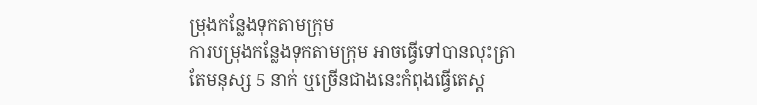ម្រុងកន្លែងទុកតាមក្រុម
ការបម្រុងកន្លែងទុកតាមក្រុម អាចធ្វើទៅបានលុះត្រាតែមនុស្ស 5 នាក់ ឬច្រើនជាងនេះកំពុងធ្វើតេស្ត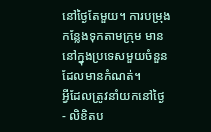នៅថ្ងៃតែមួយ។ ការបម្រុងកន្លែងទុកតាមក្រុម មាននៅក្នុងប្រទេសមួយចំនួនដែលមានកំណត់។
អ្វីដែលត្រូវនាំយកនៅថ្ងៃ
- លិខិតប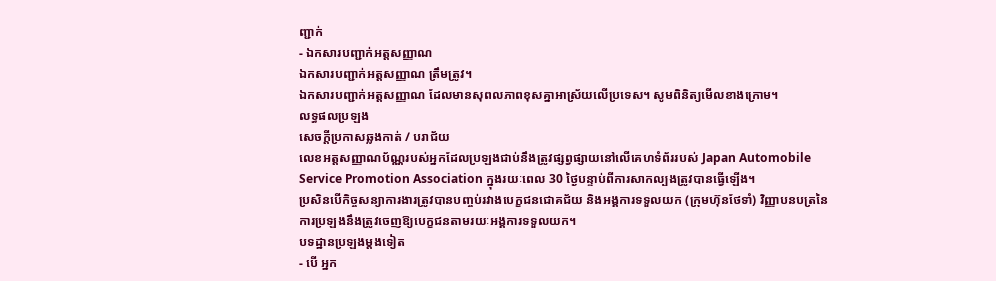ញ្ជាក់
- ឯកសារបញ្ជាក់អត្តសញ្ញាណ
ឯកសារបញ្ជាក់អត្តសញ្ញាណ ត្រឹមត្រូវ។
ឯកសារបញ្ជាក់អត្តសញ្ញាណ ដែលមានសុពលភាពខុសគ្នាអាស្រ័យលើប្រទេស។ សូមពិនិត្យមើលខាងក្រោម។
លទ្ធផលប្រឡង
សេចក្តីប្រកាសឆ្លងកាត់ / បរាជ័យ
លេខអត្តសញ្ញាណប័ណ្ណរបស់អ្នកដែលប្រឡងជាប់នឹងត្រូវផ្សព្វផ្សាយនៅលើគេហទំព័ររបស់ Japan Automobile Service Promotion Association ក្នុងរយៈពេល 30 ថ្ងៃបន្ទាប់ពីការសាកល្បងត្រូវបានធ្វើឡើង។
ប្រសិនបើកិច្ចសន្យាការងារត្រូវបានបញ្ចប់រវាងបេក្ខជនជោគជ័យ និងអង្គការទទួលយក (ក្រុមហ៊ុនថែទាំ) វិញ្ញាបនបត្រនៃការប្រឡងនឹងត្រូវចេញឱ្យបេក្ខជនតាមរយៈអង្គការទទួលយក។
បទដ្ឋានប្រឡងម្តងទៀត
- បើ អ្នក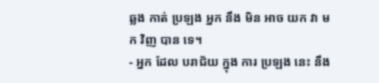ឆ្លង កាត់ ប្រឡង អ្នក នឹង មិន អាច យក វា មក វិញ បាន ទេ។
- អ្នក ដែល បរាជ័យ ក្នុង ការ ប្រឡង នេះ នឹង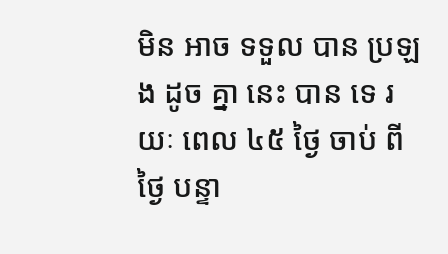មិន អាច ទទួល បាន ប្រឡង ដូច គ្នា នេះ បាន ទេ រយៈ ពេល ៤៥ ថ្ងៃ ចាប់ ពី ថ្ងៃ បន្ទា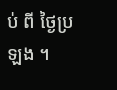ប់ ពី ថ្ងៃប្រឡង ។